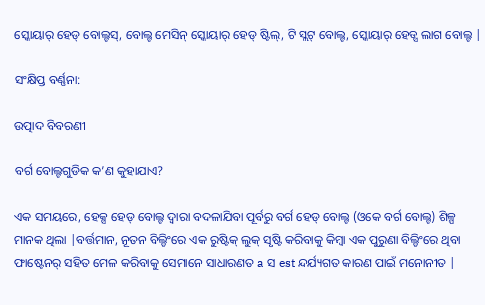ସ୍କୋୟାର୍ ହେଡ୍ ବୋଲ୍ଟସ୍, ବୋଲ୍ଟ ମେସିନ୍ ସ୍କୋୟାର୍ ହେଡ୍ ଷ୍ଟିଲ୍, ଟି ସ୍ଲଟ୍ ବୋଲ୍ଟ, ସ୍କୋୟାର୍ ହେଡ୍ସ ଲାଗ ବୋଲ୍ଟ |

ସଂକ୍ଷିପ୍ତ ବର୍ଣ୍ଣନା:

ଉତ୍ପାଦ ବିବରଣୀ

ବର୍ଗ ବୋଲ୍ଟଗୁଡିକ କ’ଣ କୁହାଯାଏ?

ଏକ ସମୟରେ, ହେକ୍ସ ହେଡ୍ ବୋଲ୍ଟ ଦ୍ୱାରା ବଦଳାଯିବା ପୂର୍ବରୁ ବର୍ଗ ହେଡ୍ ବୋଲ୍ଟ (ଓକେ ବର୍ଗ ବୋଲ୍ଟ) ଶିଳ୍ପ ମାନକ ଥିଲା |ବର୍ତ୍ତମାନ, ନୂତନ ବିଲ୍ଡିଂରେ ଏକ ରୁଷ୍ଟିକ୍ ଲୁକ୍ ସୃଷ୍ଟି କରିବାକୁ କିମ୍ବା ଏକ ପୁରୁଣା ବିଲ୍ଡିଂରେ ଥିବା ଫାଷ୍ଟେନର୍ ସହିତ ମେଳ କରିବାକୁ ସେମାନେ ସାଧାରଣତ a ସ est ନ୍ଦର୍ଯ୍ୟଗତ କାରଣ ପାଇଁ ମନୋନୀତ |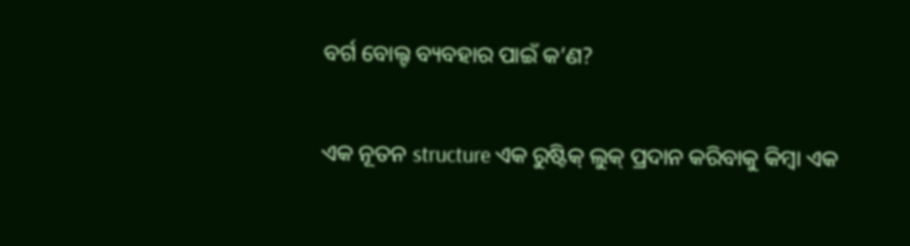ବର୍ଗ ବୋଲ୍ଟ ବ୍ୟବହାର ପାଇଁ କ’ଣ?

ଏକ ନୂତନ structure ଏକ ରୁଷ୍ଟିକ୍ ଲୁକ୍ ପ୍ରଦାନ କରିବାକୁ କିମ୍ବା ଏକ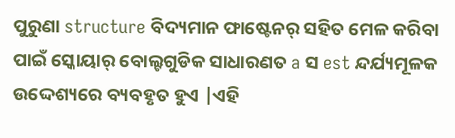ପୁରୁଣା structure ବିଦ୍ୟମାନ ଫାଷ୍ଟେନର୍ ସହିତ ମେଳ କରିବା ପାଇଁ ସ୍କୋୟାର୍ ବୋଲ୍ଟଗୁଡିକ ସାଧାରଣତ a ସ est ନ୍ଦର୍ଯ୍ୟମୂଳକ ଉଦ୍ଦେଶ୍ୟରେ ବ୍ୟବହୃତ ହୁଏ |ଏହି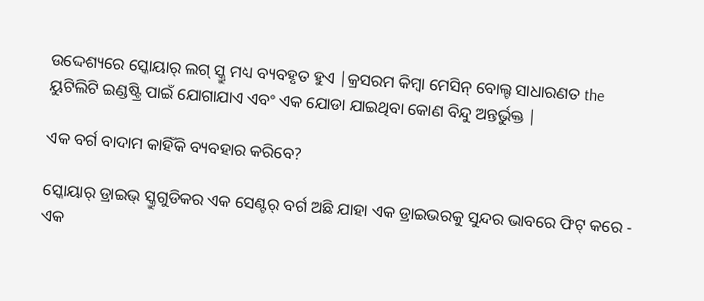ଉଦ୍ଦେଶ୍ୟରେ ସ୍କୋୟାର୍ ଲଗ୍ ସ୍କ୍ରୁ ମଧ୍ୟ ବ୍ୟବହୃତ ହୁଏ |କ୍ରସରମ କିମ୍ବା ମେସିନ୍ ବୋଲ୍ଟ ସାଧାରଣତ the ୟୁଟିଲିଟି ଇଣ୍ଡଷ୍ଟ୍ରି ପାଇଁ ଯୋଗାଯାଏ ଏବଂ ଏକ ଯୋଡା ଯାଇଥିବା କୋଣ ବିନ୍ଦୁ ଅନ୍ତର୍ଭୁକ୍ତ |

ଏକ ବର୍ଗ ବାଦାମ କାହିଁକି ବ୍ୟବହାର କରିବେ?

ସ୍କୋୟାର୍ ଡ୍ରାଇଭ୍ ସ୍କ୍ରୁଗୁଡିକର ଏକ ସେଣ୍ଟର୍ ବର୍ଗ ଅଛି ଯାହା ଏକ ଡ୍ରାଇଭରକୁ ସୁନ୍ଦର ଭାବରେ ଫିଟ୍ କରେ - ଏକ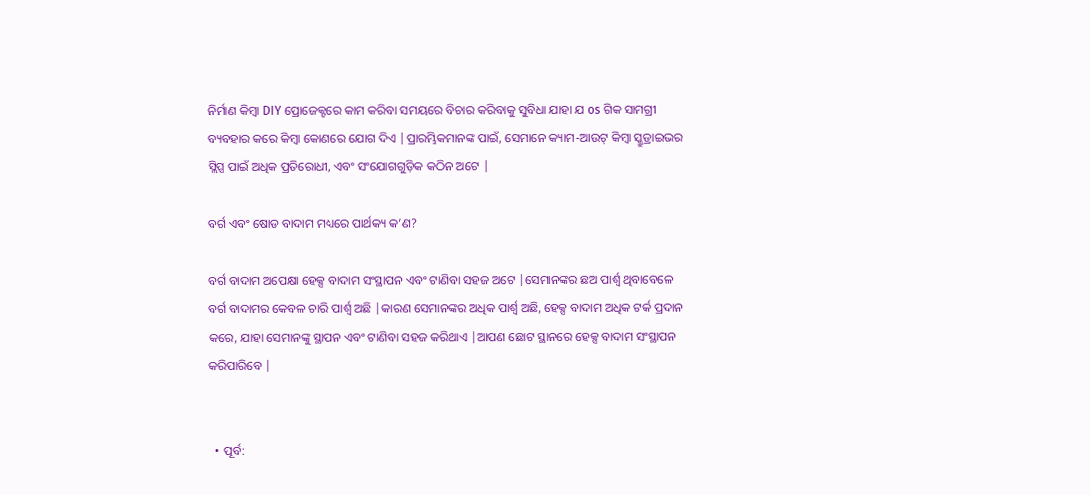ନିର୍ମାଣ କିମ୍ବା DIY ପ୍ରୋଜେକ୍ଟରେ କାମ କରିବା ସମୟରେ ବିଚାର କରିବାକୁ ସୁବିଧା ଯାହା ଯ os ଗିକ ସାମଗ୍ରୀ ବ୍ୟବହାର କରେ କିମ୍ବା କୋଣରେ ଯୋଗ ଦିଏ |ପ୍ରାରମ୍ଭିକମାନଙ୍କ ପାଇଁ, ସେମାନେ କ୍ୟାମ-ଆଉଟ୍ କିମ୍ବା ସ୍କ୍ରୁଡ୍ରାଇଭର ସ୍ଲିପ୍ସ ପାଇଁ ଅଧିକ ପ୍ରତିରୋଧୀ, ଏବଂ ସଂଯୋଗଗୁଡ଼ିକ କଠିନ ଅଟେ |

ବର୍ଗ ଏବଂ ଷୋଡ ବାଦାମ ମଧ୍ୟରେ ପାର୍ଥକ୍ୟ କ’ଣ?

ବର୍ଗ ବାଦାମ ଅପେକ୍ଷା ହେକ୍ସ ବାଦାମ ସଂସ୍ଥାପନ ଏବଂ ଟାଣିବା ସହଜ ଅଟେ |ସେମାନଙ୍କର ଛଅ ପାର୍ଶ୍ୱ ଥିବାବେଳେ ବର୍ଗ ବାଦାମର କେବଳ ଚାରି ପାର୍ଶ୍ୱ ଅଛି |କାରଣ ସେମାନଙ୍କର ଅଧିକ ପାର୍ଶ୍ୱ ଅଛି, ହେକ୍ସ ବାଦାମ ଅଧିକ ଟର୍କ ପ୍ରଦାନ କରେ, ଯାହା ସେମାନଙ୍କୁ ସ୍ଥାପନ ଏବଂ ଟାଣିବା ସହଜ କରିଥାଏ |ଆପଣ ଛୋଟ ସ୍ଥାନରେ ହେକ୍ସ ବାଦାମ ସଂସ୍ଥାପନ କରିପାରିବେ |


  • ପୂର୍ବ: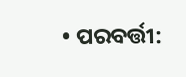• ପରବର୍ତ୍ତୀ: